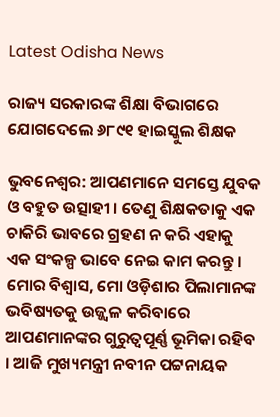Latest Odisha News

ରାଜ୍ୟ ସରକାରଙ୍କ ଶିକ୍ଷା ବିଭାଗରେ ଯୋଗଦେଲେ ୬୮୯୧ ହାଇସ୍କୁଲ ଶିକ୍ଷକ

ଭୁବନେଶ୍ୱର: ଆପଣମାନେ ସମସ୍ତେ ଯୁବକ ଓ ବହୁତ ଉତ୍ସାହୀ । ତେଣୁ ଶିକ୍ଷକତାକୁ ଏକ ଚାକିରି ଭାବରେ ଗ୍ରହଣ ନ କରି ଏହାକୁ ଏକ ସଂକଳ୍ପ ଭାବେ ନେଇ କାମ କରନ୍ତୁ । ମୋର ବିଶ୍ୱାସ, ମୋ ଓଡ଼ିଶାର ପିଲାମାନଙ୍କ ଭବିଷ୍ୟତକୁ ଉଜ୍ଜ୍ୱଳ କରିବାରେ ଆପଣମାନଙ୍କର ଗୁରୁତ୍ୱପୂର୍ଣ୍ଣ ଭୂମିକା ରହିବ । ଆଜି ମୁଖ୍ୟମନ୍ତ୍ରୀ ନବୀନ ପଟ୍ଟନାୟକ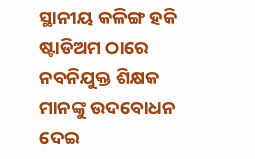ସ୍ଥାନୀୟ କଳିଙ୍ଗ ହକି ଷ୍ଟାଡିଅମ ଠାରେ ନବନିଯୁକ୍ତ ଶିକ୍ଷକ ମାନଙ୍କୁ ଉଦବୋଧନ ଦେଇ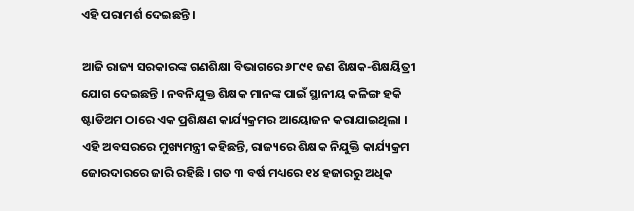ଏହି ପରାମର୍ଶ ଦେଇଛନ୍ତି ।

ଆଜି ରାଜ୍ୟ ସରକାରଙ୍କ ଗଣଶିକ୍ଷା ବିଭାଗରେ ୬୮୯୧ ଜଣ ଶିକ୍ଷକ-ଶିକ୍ଷୟିତ୍ରୀ ଯୋଗ ଦେଇଛନ୍ତି । ନବନିଯୁକ୍ତ ଶିକ୍ଷକ ମାନଙ୍କ ପାଇଁ ସ୍ଥାନୀୟ କଳିଙ୍ଗ ହକି ଷ୍ଟାଡିଅମ ଠାରେ ଏକ ପ୍ରଶିକ୍ଷଣ କାର୍ଯ୍ୟକ୍ରମର ଆୟୋଜନ କରାଯାଇଥିଲା । ଏହି ଅବସରରେ ମୁଖ୍ୟମନ୍ତ୍ରୀ କହିଛନ୍ତି, ରାଜ୍ୟରେ ଶିକ୍ଷକ ନିଯୁକ୍ତି କାର୍ଯ୍ୟକ୍ରମ ଜୋରଦାରରେ ଜାରି ରହିଛି । ଗତ ୩ ବର୍ଷ ମଧ୍ୟରେ ୧୪ ହଜାରରୁ ଅଧିକ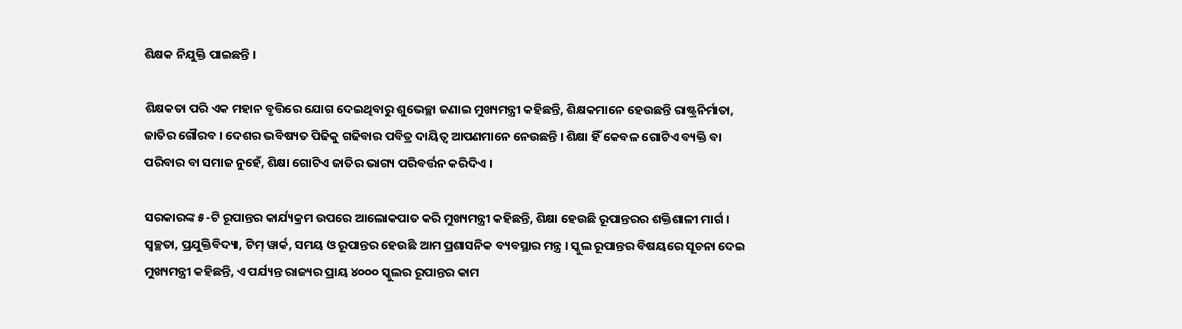ଶିକ୍ଷକ ନିଯୁକ୍ତି ପାଇଛନ୍ତି ।

ଶିକ୍ଷକତା ପରି ଏକ ମହାନ ବୃତ୍ତିରେ ଯୋଗ ଦେଇଥିବାରୁ ଶୁଭେଚ୍ଛା ଜଣାଇ ମୁଖ୍ୟମନ୍ତ୍ରୀ କହିଛନ୍ତି, ଶିକ୍ଷକମାନେ ହେଉଛନ୍ତି ରାଷ୍ଟ୍ରନିର୍ମାତା, ଜାତିର ଗୌରବ । ଦେଶର ଭବିଷ୍ୟତ ପିଢିକୁ ଗଢିବାର ପବିତ୍ର ଦାୟିତ୍ୱ ଆପଣମାନେ ନେଉଛନ୍ତି । ଶିକ୍ଷା ହିଁ କେବଳ ଗୋଟିଏ ବ୍ୟକ୍ତି ବା ପରିବାର ବା ସମାଜ ନୁହେଁ, ଶିକ୍ଷା ଗୋଟିଏ ଜାତିର ଭାଗ୍ୟ ପରିବର୍ତ୍ତନ କରିଦିଏ ।

ସରକାରଙ୍କ ୫-ଟି ରୂପାନ୍ତର କାର୍ଯ୍ୟକ୍ରମ ଉପରେ ଆଲୋକପାତ କରି ମୁଖ୍ୟମନ୍ତ୍ରୀ କହିଛନ୍ତି, ଶିକ୍ଷା ହେଉଛି ରୂପାନ୍ତରର ଶକ୍ତିଶାଳୀ ମାର୍ଗ । ସ୍ୱଚ୍ଛତା, ପ୍ରଯୁକ୍ତିବିଦ୍ୟା, ଟିମ୍‌ ୱାର୍କ, ସମୟ ଓ ରୂପାନ୍ତର ହେଉଛି ଆମ ପ୍ରଶାସନିକ ବ୍ୟବସ୍ଥାର ମନ୍ତ୍ର । ସ୍କୁଲ ରୂପାନ୍ତର ବିଷୟରେ ସୂଚନା ଦେଇ ମୁଖ୍ୟମନ୍ତ୍ରୀ କହିଛନ୍ତି, ଏ ପର୍ଯ୍ୟନ୍ତ ରାଜ୍ୟର ପ୍ରାୟ ୪୦୦୦ ସ୍କୁଲର ରୂପାନ୍ତର କାମ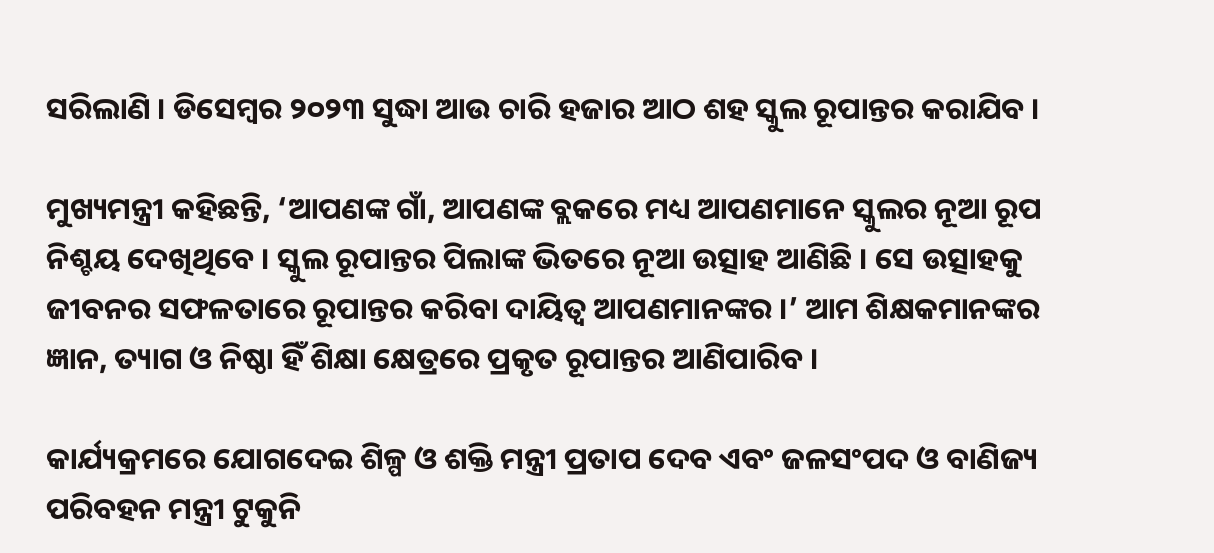ସରିଲାଣି । ଡିସେମ୍ବର ୨୦୨୩ ସୁଦ୍ଧା ଆଉ ଚାରି ହଜାର ଆଠ ଶହ ସ୍କୁଲ ରୂପାନ୍ତର କରାଯିବ ।

ମୁଖ୍ୟମନ୍ତ୍ରୀ କହିଛନ୍ତି, ‘ଆପଣଙ୍କ ଗାଁ, ଆପଣଙ୍କ ବ୍ଲକରେ ମଧ୍ୟ ଆପଣମାନେ ସ୍କୁଲର ନୂଆ ରୂପ ନିଶ୍ଚୟ ଦେଖିଥିବେ । ସ୍କୁଲ ରୂପାନ୍ତର ପିଲାଙ୍କ ଭିତରେ ନୂଆ ଉତ୍ସାହ ଆଣିଛି । ସେ ଉତ୍ସାହକୁ ଜୀବନର ସଫଳତାରେ ରୂପାନ୍ତର କରିବା ଦାୟିତ୍ୱ ଆପଣମାନଙ୍କର ।’ ଆମ ଶିକ୍ଷକମାନଙ୍କର ଜ୍ଞାନ, ତ୍ୟାଗ ଓ ନିଷ୍ଠା ହିଁ ଶିକ୍ଷା କ୍ଷେତ୍ରରେ ପ୍ରକୃତ ରୂପାନ୍ତର ଆଣିପାରିବ ।

କାର୍ଯ୍ୟକ୍ରମରେ ଯୋଗଦେଇ ଶିଳ୍ପ ଓ ଶକ୍ତି ମନ୍ତ୍ରୀ ପ୍ରତାପ ଦେବ ଏବଂ ଜଳସଂପଦ ଓ ବାଣିଜ୍ୟ ପରିବହନ ମନ୍ତ୍ରୀ ଟୁକୁନି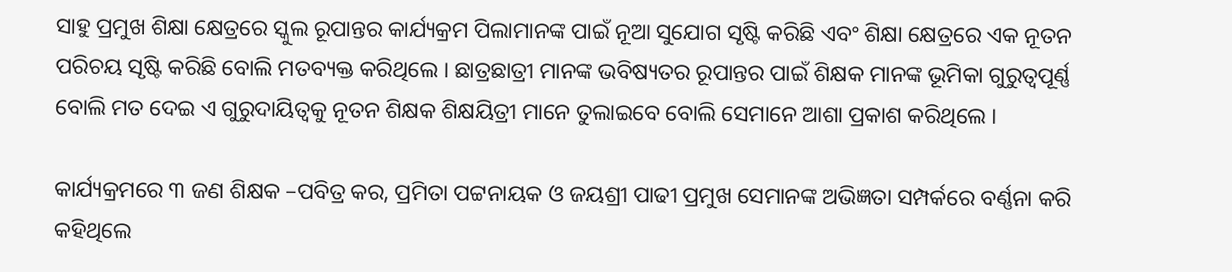ସାହୁ ପ୍ରମୁଖ ଶିକ୍ଷା କ୍ଷେତ୍ରରେ ସ୍କୁଲ ରୂପାନ୍ତର କାର୍ଯ୍ୟକ୍ରମ ପିଲାମାନଙ୍କ ପାଇଁ ନୂଆ ସୁଯୋଗ ସୃଷ୍ଟି କରିଛି ଏବଂ ଶିକ୍ଷା କ୍ଷେତ୍ରରେ ଏକ ନୂତନ ପରିଚୟ ସୃଷ୍ଟି କରିଛି ବୋଲି ମତବ୍ୟକ୍ତ କରିଥିଲେ । ଛାତ୍ରଛାତ୍ରୀ ମାନଙ୍କ ଭବିଷ୍ୟତର ରୂପାନ୍ତର ପାଇଁ ଶିକ୍ଷକ ମାନଙ୍କ ଭୂମିକା ଗୁରୁତ୍ୱପୂର୍ଣ୍ଣ ବୋଲି ମତ ଦେଇ ଏ ଗୁରୁଦାୟିତ୍ୱକୁ ନୂତନ ଶିକ୍ଷକ ଶିକ୍ଷୟିତ୍ରୀ ମାନେ ତୁଲାଇବେ ବୋଲି ସେମାନେ ଆଶା ପ୍ରକାଶ କରିଥିଲେ ।

କାର୍ଯ୍ୟକ୍ରମରେ ୩ ଜଣ ଶିକ୍ଷକ –ପବିତ୍ର କର, ପ୍ରମିତା ପଟ୍ଟନାୟକ ଓ ଜୟଶ୍ରୀ ପାଢୀ ପ୍ରମୁଖ ସେମାନଙ୍କ ଅଭିଜ୍ଞତା ସମ୍ପର୍କରେ ବର୍ଣ୍ଣନା କରି କହିଥିଲେ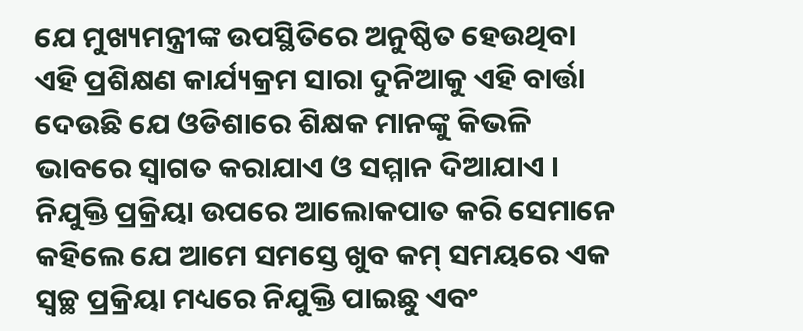ଯେ ମୁଖ୍ୟମନ୍ତ୍ରୀଙ୍କ ଉପସ୍ଥିତିରେ ଅନୁଷ୍ଠିତ ହେଉଥିବା ଏହି ପ୍ରଶିକ୍ଷଣ କାର୍ଯ୍ୟକ୍ରମ ସାରା ଦୁନିଆକୁ ଏହି ବାର୍ତ୍ତା ଦେଉଛି ଯେ ଓଡିଶାରେ ଶିକ୍ଷକ ମାନଙ୍କୁ କିଭଳି ଭାବରେ ସ୍ୱାଗତ କରାଯାଏ ଓ ସମ୍ମାନ ଦିଆଯାଏ । ନିଯୁକ୍ତି ପ୍ରକ୍ରିୟା ଉପରେ ଆଲୋକପାତ କରି ସେମାନେ କହିଲେ ଯେ ଆମେ ସମସ୍ତେ ଖୁବ କମ୍‌ ସମୟରେ ଏକ ସ୍ବଚ୍ଛ ପ୍ରକ୍ରିୟା ମଧ୍ୟରେ ନିଯୁକ୍ତି ପାଇଛୁ ଏବଂ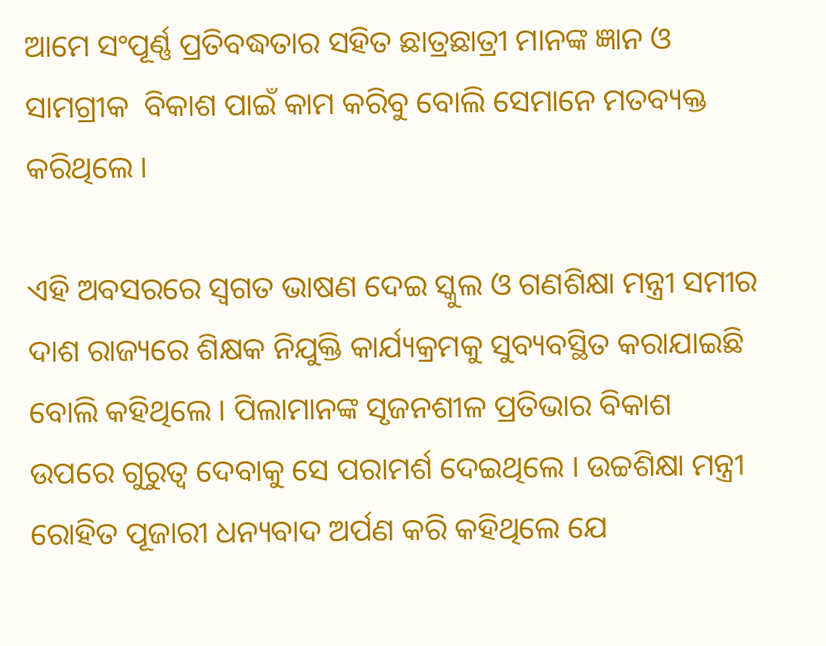ଆମେ ସଂପୂର୍ଣ୍ଣ ପ୍ରତିବଦ୍ଧତାର ସହିତ ଛାତ୍ରଛାତ୍ରୀ ମାନଙ୍କ ଜ୍ଞାନ ଓ ସାମଗ୍ରୀକ  ବିକାଶ ପାଇଁ କାମ କରିବୁ ବୋଲି ସେମାନେ ମତବ୍ୟକ୍ତ କରିଥିଲେ ।

ଏହି ଅବସରରେ ସ୍ୱଗତ ଭାଷଣ ଦେଇ ସ୍କୁଲ ଓ ଗଣଶିକ୍ଷା ମନ୍ତ୍ରୀ ସମୀର ଦାଶ ରାଜ୍ୟରେ ଶିକ୍ଷକ ନିଯୁକ୍ତି କାର୍ଯ୍ୟକ୍ରମକୁ ସୁବ୍ୟବସ୍ଥିତ କରାଯାଇଛି ବୋଲି କହିଥିଲେ । ପିଲାମାନଙ୍କ ସୃଜନଶୀଳ ପ୍ରତିଭାର ବିକାଶ ଉପରେ ଗୁରୁତ୍ୱ ଦେବାକୁ ସେ ପରାମର୍ଶ ଦେଇଥିଲେ । ଉଚ୍ଚଶିକ୍ଷା ମନ୍ତ୍ରୀ ରୋହିତ ପୂଜାରୀ ଧନ୍ୟବାଦ ଅର୍ପଣ କରି କହିଥିଲେ ଯେ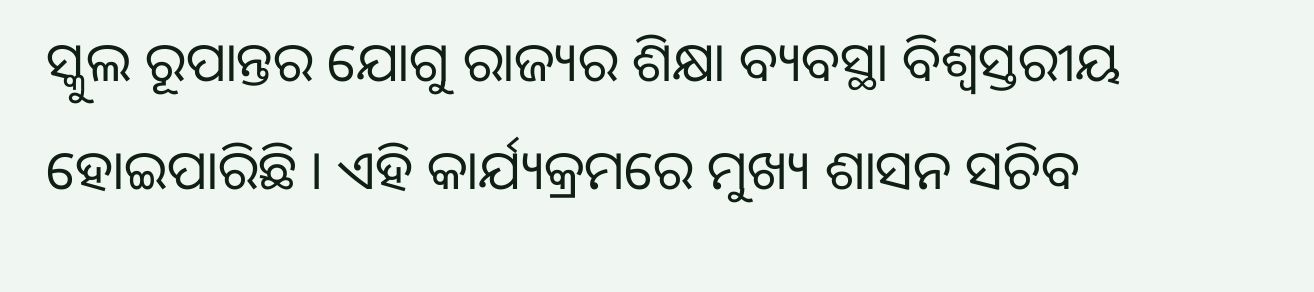ସ୍କୁଲ ରୂପାନ୍ତର ଯୋଗୁ ରାଜ୍ୟର ଶିକ୍ଷା ବ୍ୟବସ୍ଥା ବିଶ୍ୱସ୍ତରୀୟ ହୋଇପାରିଛି । ଏହି କାର୍ଯ୍ୟକ୍ରମରେ ମୁଖ୍ୟ ଶାସନ ସଚିବ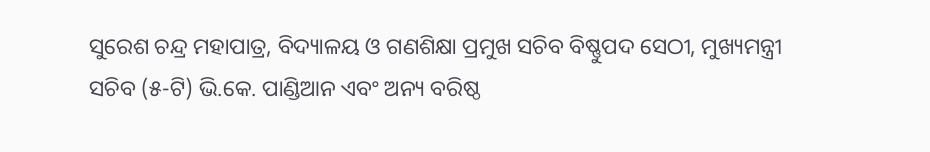ସୁରେଶ ଚନ୍ଦ୍ର ମହାପାତ୍ର, ବିଦ୍ୟାଳୟ ଓ ଗଣଶିକ୍ଷା ପ୍ରମୁଖ ସଚିବ ବିଷ୍ଣୁପଦ ସେଠୀ, ମୁଖ୍ୟମନ୍ତ୍ରୀ ସଚିବ (୫-ଟି) ଭି.କେ. ପାଣ୍ଡିଆନ ଏବଂ ଅନ୍ୟ ବରିଷ୍ଠ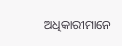ଅଧିକାରୀମାନେ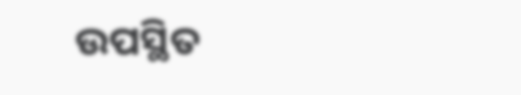ଉପସ୍ଥିତ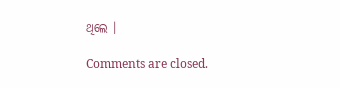ଥିଲେ ।

Comments are closed.